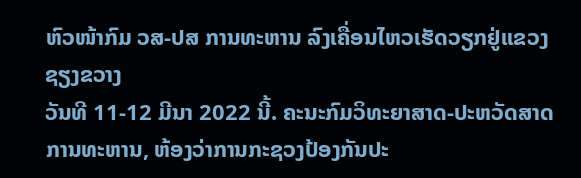ຫົວໜ້າກົມ ວສ-ປສ ການທະຫານ ລົງເຄື່ອນໄຫວເຮັດວຽກຢູ່ແຂວງຊຽງຂວາງ
ວັນທີ 11-12 ມີນາ 2022 ນີ້. ຄະນະກົມວິທະຍາສາດ-ປະຫວັດສາດ ການທະຫານ, ຫ້ອງວ່າການກະຊວງປ້ອງກັນປະ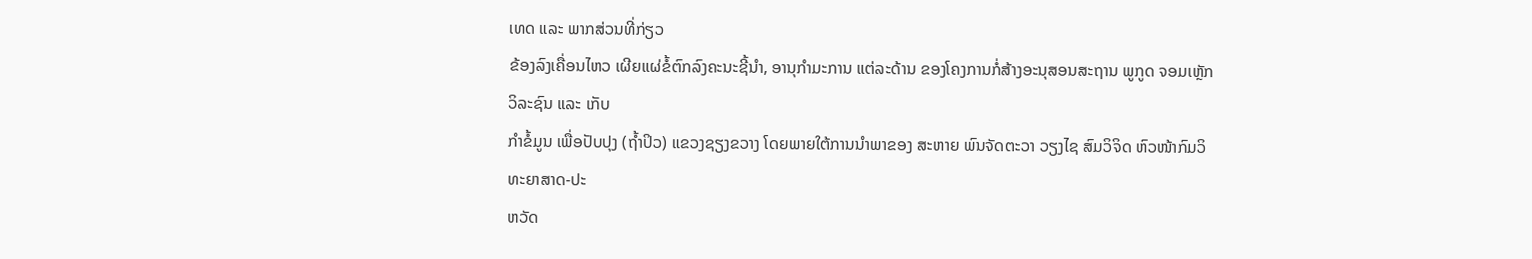ເທດ ແລະ ພາກສ່ວນທີ່ກ່ຽວ
ຂ້ອງລົງເຄື່ອນໄຫວ ເຜີຍແຜ່ຂໍ້ຕົກລົງຄະນະຊີ້ນຳ, ອານຸກຳມະການ ແຕ່ລະດ້ານ ຂອງໂຄງການກໍ່ສ້າງອະນຸສອນສະຖານ ພູກູດ ຈອມເຫຼັກ ວິລະຊົນ ແລະ ເກັບ
ກຳຂໍ້ມູນ ເພື່ອປັບປຸງ (ຖໍ້າປິວ) ແຂວງຊຽງຂວາງ ໂດຍພາຍໃຕ້ການນໍາພາຂອງ ສະຫາຍ ພົນຈັດຕະວາ ວຽງໄຊ ສົມວິຈິດ ຫົວໜ້າກົມວິທະຍາສາດ-ປະ
ຫວັດ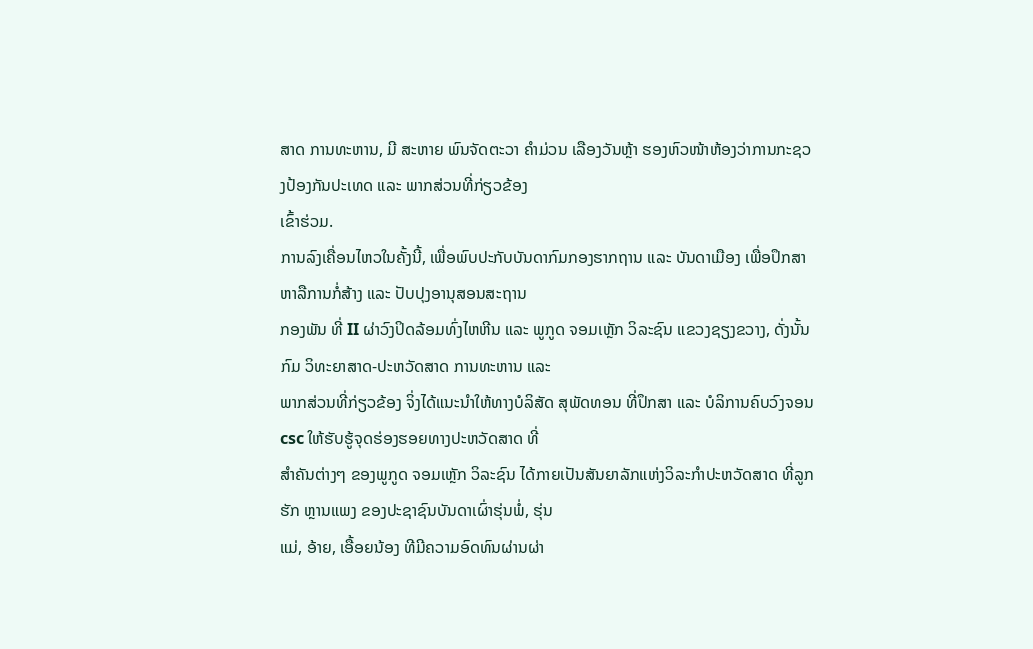ສາດ ການທະຫານ, ມີ ສະຫາຍ ພົນຈັດຕະວາ ຄຳມ່ວນ ເລືອງວັນຫຼ້າ ຮອງຫົວໜ້າຫ້ອງວ່າການກະຊວງປ້ອງກັນປະເທດ ແລະ ພາກສ່ວນທີ່ກ່ຽວຂ້ອງ
ເຂົ້າຮ່ວມ.
ການລົງເຄື່ອນໄຫວໃນຄັ້ງນີ້, ເພື່ອພົບປະກັບບັນດາກົມກອງຮາກຖານ ແລະ ບັນດາເມືອງ ເພື່ອປຶກສາຫາລືການກໍ່ສ້າງ ແລະ ປັບປຸງອານຸສອນສະຖານ
ກອງພັນ ທີ່ II ຜ່າວົງປິດລ້ອມທົ່ງໄຫຫີນ ແລະ ພູກູດ ຈອມເຫຼັກ ວິລະຊົນ ແຂວງຊຽງຂວາງ, ດັ່ງນັ້ນ ກົມ ວິທະຍາສາດ-ປະຫວັດສາດ ການທະຫານ ແລະ
ພາກສ່ວນທີ່ກ່ຽວຂ້ອງ ຈິ່ງໄດ້ແນະນຳໃຫ້ທາງບໍລິສັດ ສຸພັດທອນ ທີ່ປຶກສາ ແລະ ບໍລິການຄົບວົງຈອນ csc ໃຫ້ຮັບຮູ້ຈຸດຮ່ອງຮອຍທາງປະຫວັດສາດ ທີ່
ສຳຄັນຕ່າງໆ ຂອງພູກູດ ຈອມເຫຼັກ ວິລະຊົນ ໄດ້ກາຍເປັນສັນຍາລັກແຫ່ງວິລະກຳປະຫວັດສາດ ທີ່ລູກຮັກ ຫຼານແພງ ຂອງປະຊາຊົນບັນດາເຜົ່າຮຸ່ນພໍ່, ຮຸ່ນ
ແມ່, ອ້າຍ, ເອື້ອຍນ້ອງ ທີມີຄວາມອົດທົນຜ່ານຜ່າ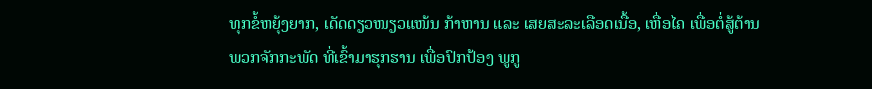ທຸກຂໍ້ຫຍຸ້ງຍາກ, ເດັດດຽວໜຽວແໜ້ນ ກ້າຫານ ແລະ ເສຍສະລະເລືອດເນື້ອ, ເຫື່ອໄຄ ເພື່ອຕໍ່ສູ້ຕ້ານ
ພວກຈັກກະພັດ ທີ່ເຂົ້າມາຮຸກຮານ ເພື່ອປົກປ້ອງ ພູກູ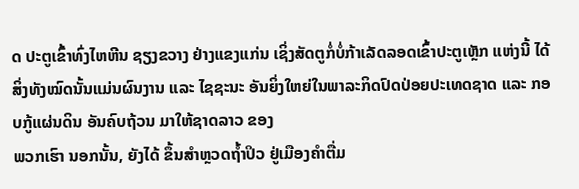ດ ປະຕູເຂົ້າທົ່ງໄຫຫີນ ຊຽງຂວາງ ຢ່າງແຂງແກ່ນ ເຊິ່ງສັດຕູກໍ່ບໍ່ກ້າເລັດລອດເຂົ້າປະຕູເຫຼັກ ແຫ່ງນີ້ ໄດ້
ສິ່ງທັງໝົດນັ້ນແມ່ນຜົນງານ ແລະ ໄຊຊະນະ ອັນຍິ່ງໃຫຍ່ໃນພາລະກິດປົດປ່ອຍປະເທດຊາດ ແລະ ກອບກູ້ແຜ່ນດິນ ອັນຄົບຖ້ວນ ມາໃຫ້ຊາດລາວ ຂອງ
ພວກເຮົາ ນອກນັ້ນ, ຍັງໄດ້ ຂຶ້ນສຳຫຼວດຖ້ຳປິວ ຢູ່ເມືອງຄຳຕື່ມ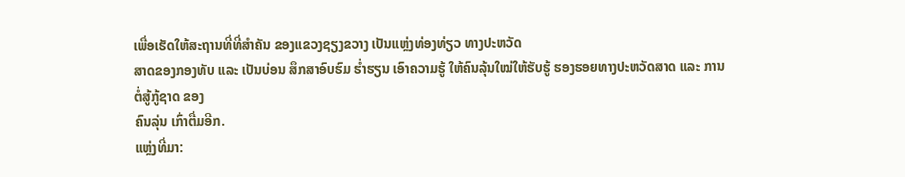ເພື່ອເຮັດໃຫ້ສະຖານທີ່ທີ່ສຳຄັນ ຂອງແຂວງຊຽງຂວາງ ເປັນແຫຼ່ງທ່ອງທ່ຽວ ທາງປະຫວັດ
ສາດຂອງກອງທັບ ແລະ ເປັນບ່ອນ ສຶກສາອົບຮົມ ຮໍ່າຮຽນ ເອົາຄວາມຮູ້ ໃຫ້ຄົນລຸ້ນໃໝ່ໃຫ້ຮັບຮູ້ ຮອງຮອຍທາງປະຫວັດສາດ ແລະ ການຕໍ່ສູ້ກູ້ຊາດ ຂອງ
ຄົນລຸ່ນ ເກົ່າຕື່ມອີກ.
ແຫຼ່ງທີ່ມາ: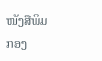ໜັງສືພິມກອງ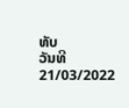ທັບ
ວັນທີ 21/03/2022